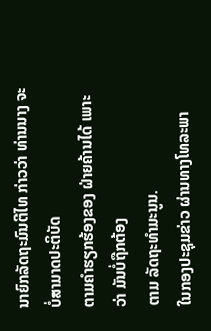ນາຍົກລັດຖະມົນຕີໄທ ກ່າວວ່າ ທ່ານນາງ ຈະບໍ່ສາມາດປະຕິບັດ
ຕາມຄໍາຮຽກຮ້ອງຂອງ ຝ່າຍຄ້ານໄດ້ ເພາະວ່າ ມັນບໍ່ຖືກຕ້ອງ
ຕາມ ລັດຖະທໍາມະນູນ.
ໃນກອງປະຊຸມຂ່າວ ຜ່ານທາງໂທລະພາ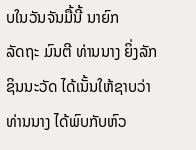ບໃນວັນຈັນມື້ນີ້ ນາຍົກ
ລັດຖະ ມົນຕີ ທ່ານນາງ ຍິ່ງລັກ ຊິນນະວັດ ໄດ້ເນັ້ນໃຫ້ຊາບວ່າ
ທ່ານນາງ ໄດ້ພົບກັບຫົວ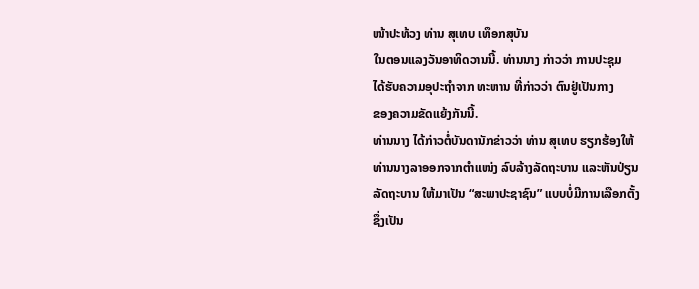ໜ້າປະທ້ວງ ທ່ານ ສຸເທບ ເທຶອກສຸບັນ
ໃນຕອນແລງວັນອາທິດວານນີ້. ທ່ານນາງ ກ່າວວ່າ ການປະຊຸມ
ໄດ້ຮັບຄວາມອຸປະຖໍາຈາກ ທະຫານ ທີ່ກ່າວວ່າ ຕົນຢູ່ເປັນກາງ
ຂອງຄວາມຂັດແຍ້ງກັນນີ້.
ທ່ານນາງ ໄດ້ກ່າວຕໍ່ບັນດານັກຂ່າວວ່າ ທ່ານ ສຸເທບ ຮຽກຮ້ອງໃຫ້
ທ່ານນາງລາອອກຈາກຕໍາແໜ່ງ ລົບລ້າງລັດຖະບານ ແລະຫັນປ່ຽນ
ລັດຖະບານ ໃຫ້ມາເປັນ “ສະພາປະຊາຊົນ” ແບບບໍ່ມີການເລືອກຕັ້ງ
ຊຶ່ງເປັນ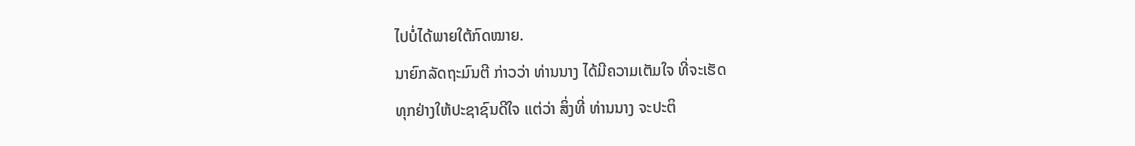ໄປບໍ່ໄດ້ພາຍໃຕ້ກົດໝາຍ.
ນາຍົກລັດຖະມົນຕີ ກ່າວວ່າ ທ່ານນາງ ໄດ້ມີຄວາມເຕັມໃຈ ທີ່ຈະເຮັດ
ທຸກຢ່າງໃຫ້ປະຊາຊົນດີໃຈ ແຕ່ວ່າ ສິ່ງທີ່ ທ່ານນາງ ຈະປະຕິ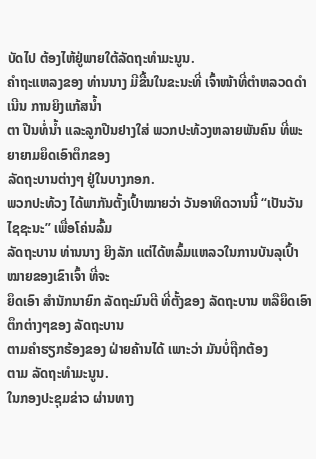ບັດໄປ ຕ້ອງໄຫ້ຢູ່ພາຍໃຕ້ລັດຖະທໍາມະນູນ.
ຄໍາຖະແຫລງຂອງ ທ່ານນາງ ມີຂື້ນໃນຂະນະທີ່ ເຈົ້າໜ້າທີ່ຕໍາຫລວດດໍາເນີນ ການຍິງແກ້ສນໍ້າ
ຕາ ປືນທໍ່ນໍ້າ ແລະລູກປືນຢາງໃສ່ ພວກປະທ້ວງຫລາຍພັນຄົນ ທີ່ພະຍາຍາມຍຶດເອົາຕຶກຂອງ
ລັດຖະບານຕ່າງໆ ຢູ່ໃນບາງກອກ.
ພວກປະທ້ວງ ໄດ້ພາກັນຕັ້ງເປົ້າໝາຍວ່າ ວັນອາທິດວານນີ້ “ເປັນວັນໄຊຊະນະ” ເພື່ອໂຄ່ນລົ້ມ
ລັດຖະບານ ທ່ານນາງ ຍິງລັກ ແຕ່ໄດ້ຫລົ້ມແຫລວໃນການບັນລຸເປົ້າໝາຍຂອງເຂົາເຈົ້າ ທີ່ຈະ
ຍຶດເອົາ ສໍານັກນາຍົກ ລັດຖະມົນຕີ ທີ່ຕັ້ງຂອງ ລັດຖະບານ ຫລືຍຶດເອົາຕຶກຕ່າງໆຂອງ ລັດຖະບານ
ຕາມຄໍາຮຽກຮ້ອງຂອງ ຝ່າຍຄ້ານໄດ້ ເພາະວ່າ ມັນບໍ່ຖືກຕ້ອງ
ຕາມ ລັດຖະທໍາມະນູນ.
ໃນກອງປະຊຸມຂ່າວ ຜ່ານທາງ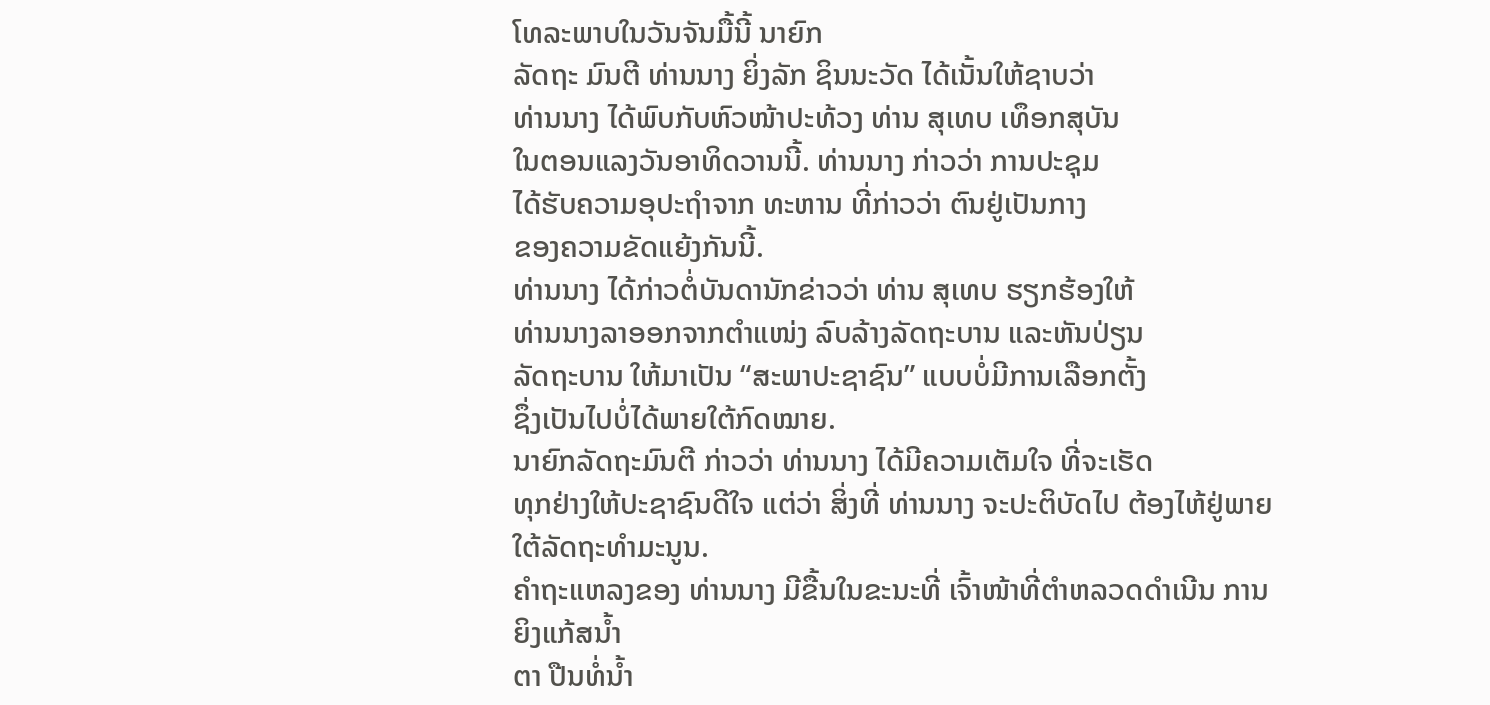ໂທລະພາບໃນວັນຈັນມື້ນີ້ ນາຍົກ
ລັດຖະ ມົນຕີ ທ່ານນາງ ຍິ່ງລັກ ຊິນນະວັດ ໄດ້ເນັ້ນໃຫ້ຊາບວ່າ
ທ່ານນາງ ໄດ້ພົບກັບຫົວໜ້າປະທ້ວງ ທ່ານ ສຸເທບ ເທຶອກສຸບັນ
ໃນຕອນແລງວັນອາທິດວານນີ້. ທ່ານນາງ ກ່າວວ່າ ການປະຊຸມ
ໄດ້ຮັບຄວາມອຸປະຖໍາຈາກ ທະຫານ ທີ່ກ່າວວ່າ ຕົນຢູ່ເປັນກາງ
ຂອງຄວາມຂັດແຍ້ງກັນນີ້.
ທ່ານນາງ ໄດ້ກ່າວຕໍ່ບັນດານັກຂ່າວວ່າ ທ່ານ ສຸເທບ ຮຽກຮ້ອງໃຫ້
ທ່ານນາງລາອອກຈາກຕໍາແໜ່ງ ລົບລ້າງລັດຖະບານ ແລະຫັນປ່ຽນ
ລັດຖະບານ ໃຫ້ມາເປັນ “ສະພາປະຊາຊົນ” ແບບບໍ່ມີການເລືອກຕັ້ງ
ຊຶ່ງເປັນໄປບໍ່ໄດ້ພາຍໃຕ້ກົດໝາຍ.
ນາຍົກລັດຖະມົນຕີ ກ່າວວ່າ ທ່ານນາງ ໄດ້ມີຄວາມເຕັມໃຈ ທີ່ຈະເຮັດ
ທຸກຢ່າງໃຫ້ປະຊາຊົນດີໃຈ ແຕ່ວ່າ ສິ່ງທີ່ ທ່ານນາງ ຈະປະຕິບັດໄປ ຕ້ອງໄຫ້ຢູ່ພາຍໃຕ້ລັດຖະທໍາມະນູນ.
ຄໍາຖະແຫລງຂອງ ທ່ານນາງ ມີຂື້ນໃນຂະນະທີ່ ເຈົ້າໜ້າທີ່ຕໍາຫລວດດໍາເນີນ ການຍິງແກ້ສນໍ້າ
ຕາ ປືນທໍ່ນໍ້າ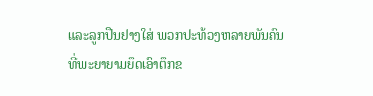ແລະລູກປືນຢາງໃສ່ ພວກປະທ້ວງຫລາຍພັນຄົນ ທີ່ພະຍາຍາມຍຶດເອົາຕຶກຂ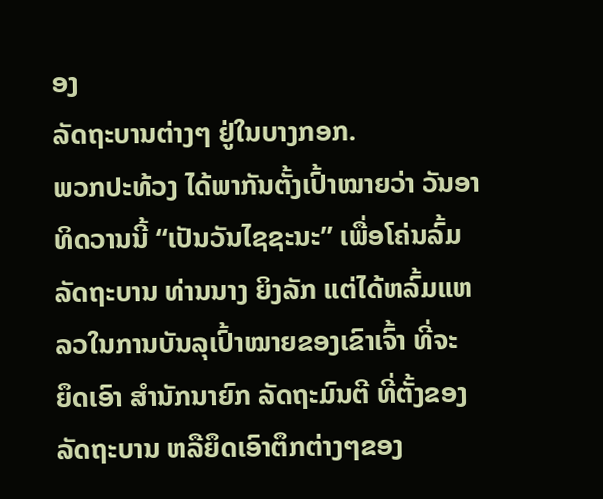ອງ
ລັດຖະບານຕ່າງໆ ຢູ່ໃນບາງກອກ.
ພວກປະທ້ວງ ໄດ້ພາກັນຕັ້ງເປົ້າໝາຍວ່າ ວັນອາທິດວານນີ້ “ເປັນວັນໄຊຊະນະ” ເພື່ອໂຄ່ນລົ້ມ
ລັດຖະບານ ທ່ານນາງ ຍິງລັກ ແຕ່ໄດ້ຫລົ້ມແຫລວໃນການບັນລຸເປົ້າໝາຍຂອງເຂົາເຈົ້າ ທີ່ຈະ
ຍຶດເອົາ ສໍານັກນາຍົກ ລັດຖະມົນຕີ ທີ່ຕັ້ງຂອງ ລັດຖະບານ ຫລືຍຶດເອົາຕຶກຕ່າງໆຂອງ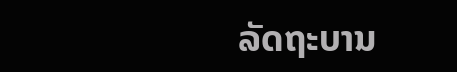ລັດຖະບານ